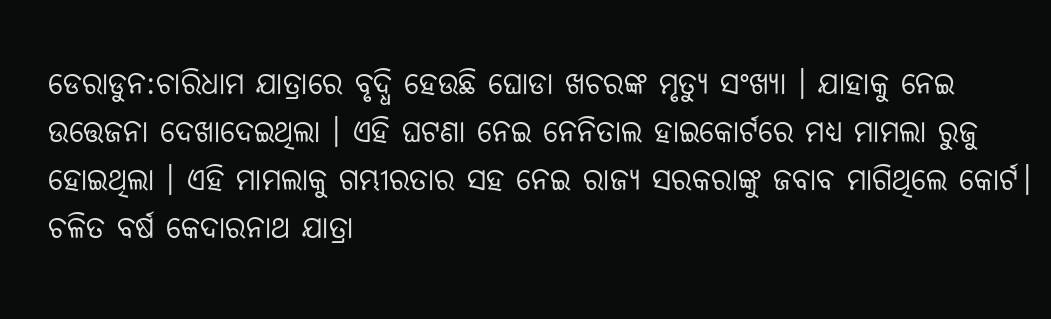ଡେରାଡୁନ:ଚାରିଧାମ ଯାତ୍ରାରେ ବୃଦ୍ଧି ହେଉଛି ଘୋଡା ଖଚରଙ୍କ ମୃତ୍ୟୁ ସଂଖ୍ୟା । ଯାହାକୁ ନେଇ ଉତ୍ତେଜନା ଦେଖାଦେଇଥିଲା । ଏହି ଘଟଣା ନେଇ ନେନିତାଲ ହାଇକୋର୍ଟରେ ମଧ୍ୟ ମାମଲା ରୁଜୁ ହୋଇଥିଲା । ଏହି ମାମଲାକୁ ଗମ୍ଭୀରତାର ସହ ନେଇ ରାଜ୍ୟ ସରକରାଙ୍କୁ ଜବାବ ମାଗିଥିଲେ କୋର୍ଟ। ଚଳିତ ବର୍ଷ କେଦାରନାଥ ଯାତ୍ରା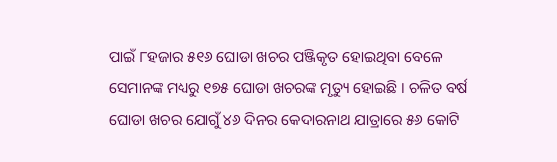ପାଇଁ ୮ହଜାର ୫୧୬ ଘୋଡା ଖଚର ପଞ୍ଜିକୃତ ହୋଇଥିବା ବେଳେ ସେମାନଙ୍କ ମଧ୍ୟରୁ ୧୭୫ ଘୋଡା ଖଚରଙ୍କ ମୃତ୍ୟୁ ହୋଇଛି । ଚଳିତ ବର୍ଷ ଘୋଡା ଖଚର ଯୋଗୁଁ ୪୬ ଦିନର କେଦାରନାଥ ଯାତ୍ରାରେ ୫୬ କୋଟି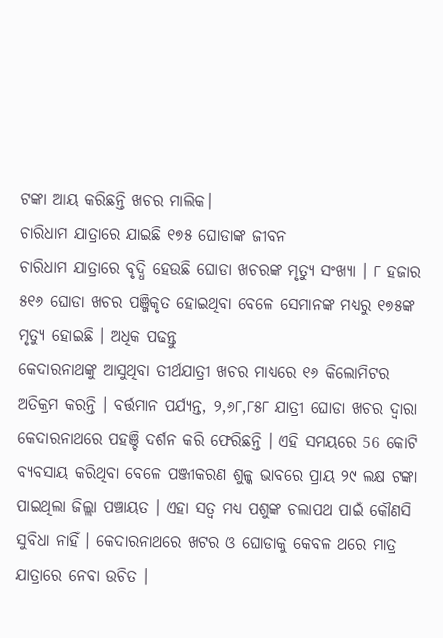ଟଙ୍କା ଆୟ କରିଛନ୍ତି ଖଚର ମାଲିକ।
ଚାରିଧାମ ଯାତ୍ରାରେ ଯାଇଛି ୧୭୫ ଘୋଡାଙ୍କ ଜୀବନ
ଚାରିଧାମ ଯାତ୍ରାରେ ବୃଦ୍ଧି ହେଉଛି ଘୋଡା ଖଚରଙ୍କ ମୃତ୍ୟୁ ସଂଖ୍ୟା । ୮ ହଜାର ୫୧୬ ଘୋଡା ଖଚର ପଞ୍ଜିକୃତ ହୋଇଥିବା ବେଳେ ସେମାନଙ୍କ ମଧ୍ୟରୁ ୧୭୫ଙ୍କ ମୃତ୍ୟୁ ହୋଇଛି । ଅଧିକ ପଢନ୍ତୁ
କେଦାରନାଥଙ୍କୁ ଆସୁଥିବା ତୀର୍ଥଯାତ୍ରୀ ଖଚର ମାଧ୍ୟରେ ୧୬ କିଲୋମିଟର ଅତିକ୍ରମ କରନ୍ତି । ବର୍ତ୍ତମାନ ପର୍ଯ୍ୟନ୍ତ, ୨,୬୮,୮୫୮ ଯାତ୍ରୀ ଘୋଡା ଖଚର ଦ୍ୱାରା କେଦାରନାଥରେ ପହଞ୍ଚି ଦର୍ଶନ କରି ଫେରିଛନ୍ତି । ଏହି ସମୟରେ 56 କୋଟି ବ୍ୟବସାୟ କରିଥିବା ବେଳେ ପଞ୍ଜୀକରଣ ଶୁଳ୍କ ଭାବରେ ପ୍ରାୟ ୨୯ ଲକ୍ଷ ଟଙ୍କା ପାଇଥିଲା ଜିଲ୍ଲା ପଞ୍ଚାୟତ । ଏହା ସତ୍ବ ମଧ୍ୟ ପଶୁଙ୍କ ଚଲାପଥ ପାଇଁ କୌଣସି ସୁବିଧା ନାହିଁ । କେଦାରନାଥରେ ଖଟର ଓ ଘୋଡାକୁ କେବଳ ଥରେ ମାତ୍ର ଯାତ୍ରାରେ ନେବା ଉଚିତ ।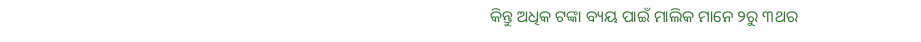କିନ୍ତୁ ଅଧିକ ଟଙ୍କା ବ୍ୟୟ ପାଇଁ ମାଲିକ ମାନେ ୨ରୁ ୩ଥର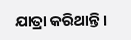ଯାତ୍ରା କରିଥାନ୍ତି ।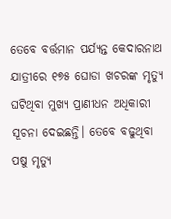ତେବେ ବର୍ତ୍ତମାନ ପର୍ଯ୍ୟନ୍ତ କେଦାରନାଥ ଯାତ୍ରୀରେ ୧୭୫ ଘୋଡା ଖଚରଙ୍କ ମୃତ୍ୟୁ ଘଟିଥିବା ମୁଖ୍ୟ ପ୍ରାଣୀଧନ ଅଧିକାରୀ ସୂଚନା ଦେଇଛନ୍ତି। ତେବେ ବଢୁଥିବା ପଷୁ ମୃତ୍ୟୁ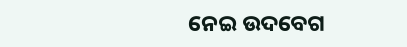ନେଇ ଉଦବେଗ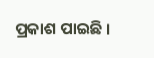ପ୍ରକାଶ ପାଇଛି ।